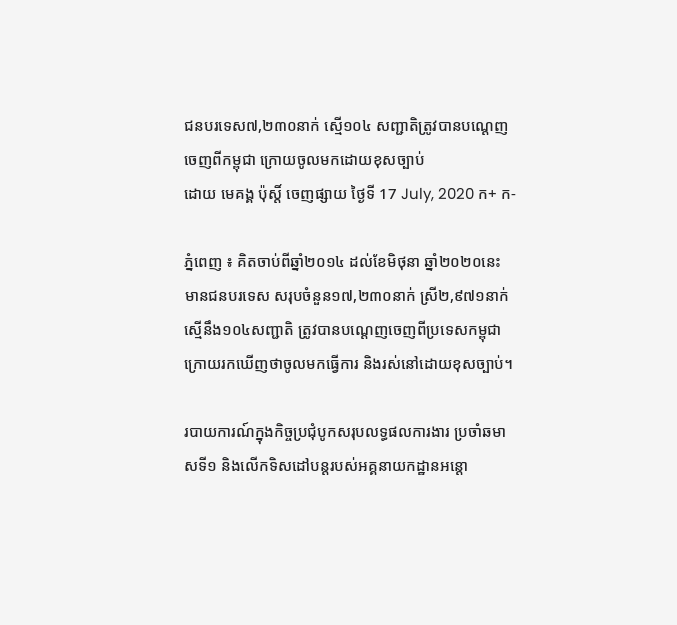ជនបរទេស៧,២៣០នាក់ ស្មើ១០៤ សញ្ជាតិត្រូវបានបណ្ដេញចេញពីកម្ពុជា ក្រោយចូលមកដោយខុសច្បាប់
ដោយ មេគង្គ ប៉ុស្តិ៍ ចេញផ្សាយ ថ្ងៃទី 17 July, 2020 ក+ ក-

ភ្នំពេញ ៖ គិតចាប់ពីឆ្នាំ២០១៤ ដល់ខែមិថុនា ឆ្នាំ២០២០នេះ មានជនបរទេស សរុបចំនួន១៧,២៣០នាក់ ស្រី២,៩៧១នាក់ ស្មើនឹង១០៤សញ្ជាតិ ត្រូវបានបណ្ដេញចេញពីប្រទេសកម្ពុជា ក្រោយរកឃើញថាចូលមកធ្វើការ និងរស់នៅដោយខុសច្បាប់។

របាយការណ៍ក្នុងកិច្ចប្រជុំបូកសរុបលទ្ធផលការងារ ប្រចាំឆមាសទី១ និងលើកទិសដៅបន្ដរបស់អគ្គនាយកដ្ឋានអន្ដោ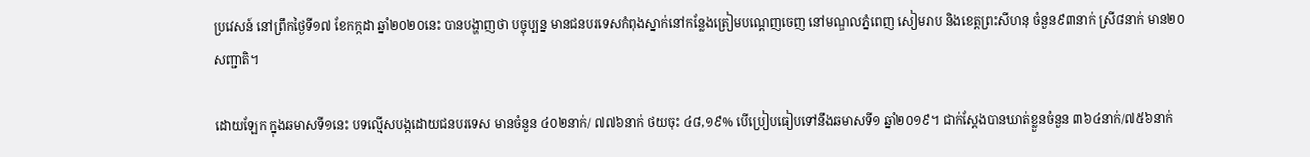ប្រវេសន៍ នៅព្រឹកថ្ងៃទី១៧ ខែកក្កដា ឆ្នាំ២០២០នេះ បានបង្ហាញថា បច្ចុប្បន្ន មានជនបរទេសកំពុងស្នាក់នៅកន្លែងត្រៀមបណ្ដេញចេញ នៅមណ្ឌលភ្នំពេញ សៀមរាប និងខេត្តព្រះសីហនុ ចំនួន៩៣នាក់ ស្រី៨នាក់ មាន២០សញ្ជាតិ។

ដោយឡែក ក្នុងឆមាសទី១នេះ បទល្មើសបង្កដោយជនបរទេស មានចំនួន ៤០២នាក់/ ៧៧៦នាក់ ថយចុះ ៤៨,១៩% បើប្រៀបធៀបទៅនឹងឆមាសទី១ ឆ្នាំ២០១៩។ ជាក់ស្តែងបានឃាត់ខ្លួនចំនួន ៣៦៤នាក់/៧៥៦នាក់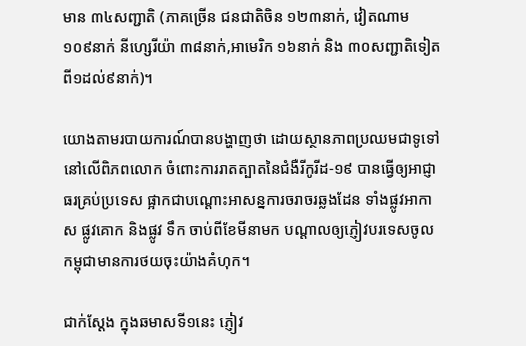មាន ៣៤សញ្ជាតិ (ភាគច្រើន ជនជាតិចិន ១២៣នាក់, វៀតណាម ១០៩នាក់ នីហ្សេរីយ៉ា ៣៨នាក់,អាមេរិក ១៦នាក់ និង ៣០សញ្ជាតិទៀត ពី១ដល់៩នាក់)។

យោងតាមរបាយការណ៍បានបង្ហាញថា ដោយស្ថានភាពប្រឈមជាទូទៅនៅលើពិភពលោក ចំពោះការរាតត្បាតនៃជំងឺរីកូរីដ-១៩ បានធ្វើឲ្យអាជ្ញាធរគ្រប់ប្រទេស ផ្អាកជាបណ្ដោះអាសន្នការចរាចរឆ្លងដែន ទាំងផ្លូវអាកាស ផ្លូវគោក និងផ្លូវ ទឹក ចាប់ពីខែមីនាមក បណ្ដាលឲ្យភ្ញៀវបរទេសចូលកម្ពុជាមានការថយចុះយ៉ាងគំហុក។

ជាក់ស្តែង ក្នុងឆមាសទី១នេះ ភ្ញៀវ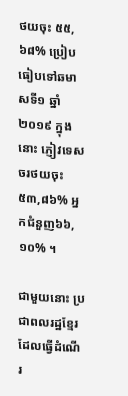ថយចុះ ៥៥,៦៨% ប្រៀបធៀបទៅឆមាសទី១ ឆ្នាំ២០១៩ ក្នុងនោះ ភ្ញៀវទេសចរថយចុះ ៥៣,៨៦% អ្នកជំនួញ៦៦,១០% ។

ជាមួយនោះ ប្រជាពលរដ្ឋខ្មែរដែលធ្វើដំណើរ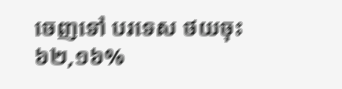ចេញទៅ បរទេស ថយចុះ ៦២,១៦%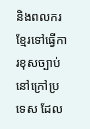និងពលករខ្មែរទៅធ្វើការខុសច្បាប់នៅក្រៅប្រទេស ដែល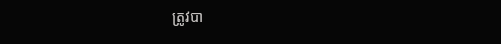ត្រូវបា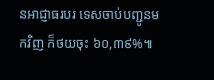នអាជ្ញាធរបរ ទេសចាប់បញ្ជូនមកវិញ ក៏ថយចុះ ៦០,៣៩%៕